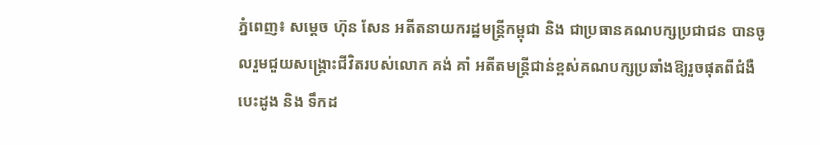ភ្នំពេញ៖ សម្តេច ហ៊ុន សែន អតីតនាយករដ្ឋមន្ត្រីកម្ពុជា និង ជាប្រធានគណបក្សប្រជាជន បានចូលរួមជួយសង្គ្រោះជីវិតរបស់លោក គង់ គាំ អតីតមន្ត្រីជាន់ខ្ពស់គណបក្សប្រឆាំងឱ្យរួចផុតពីជំងឺបេះដូង និង ទឹកដ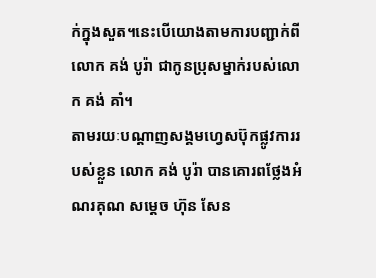ក់ក្នុងសួត។នេះបើយោងតាមការបញ្ជាក់ពី លោក គង់ បូរ៉ា ជាកូនប្រុសម្នាក់របស់លោក គង់ គាំ។
តាមរយៈបណ្តាញសង្គមហ្វេសប៊ុកផ្លូវការរបស់ខ្លួន លោក គង់ បូរ៉ា បានគោរពថ្លែងអំណរគុណ សម្តេច ហ៊ុន សែន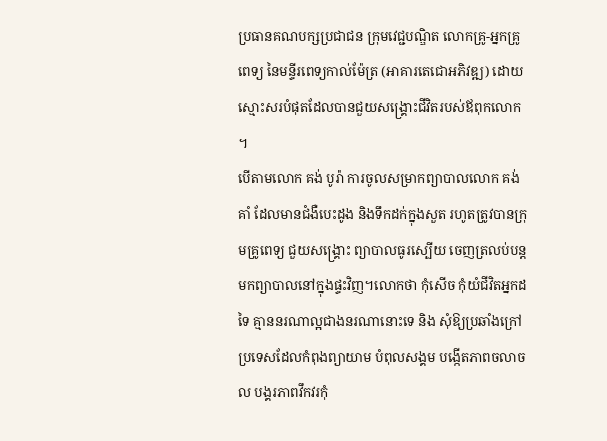ប្រធានគណបក្សប្រជាជន ក្រុមវេជ្ជបណ្ឌិត លោកគ្រូ-អ្នកគ្រូពេទ្យ នៃមន្ទីរពេទ្យកាល់ម៉ែត្រ (អាគារតេជោអភិវឌ្ឍ) ដោយស្មោះសរបំផុតដែលបានជួយសង្គ្រោះជីវិតរបស់ឪពុកលោក ។
បើតាមលោក គង់ បូរ៉ា ការចូលសម្រាកព្យាបាលលោក គង់ គាំ ដែលមានជំងឺបេះដូង និងទឹកដក់ក្នុងសួត រហូតត្រូវបានក្រុមគ្រូពេទ្យ ជួយសង្រ្គោះ ព្យាបាលធូរស្បើយ ចេញត្រលប់បន្តមកព្យាបាលនៅក្នុងផ្ទះវិញ។លោកថា កុំសើច កុំយំជីវិតអ្នកដទៃ គ្មាននរណាល្អជាងនរណានោះទេ និង សុំឱ្យប្រឆាំងក្រៅប្រទេសដែលកំពុងព្យាយាម បំពុលសង្គម បង្កើតភាពចលាចល បង្គរភាពវឹកវរកុំ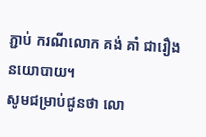ភ្ជាប់ ករណីលោក គង់ គាំ ជារឿងនយោបាយ។
សូមជម្រាប់ជូនថា លោ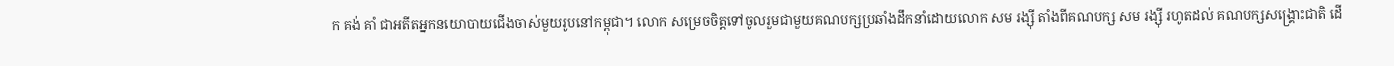ក គង់ គាំ ជាអតីតអ្នកនយោបាយជើងចាស់មួយរូបនៅកម្ពុជា។ លោក សម្រេចចិត្តទៅចូលរួមជាមួយគណបក្សប្រឆាំងដឹកនាំដោយលោក សម រង្ស៊ី តាំងពីគណបក្ស សម រង្ស៊ី រហូតដល់ គណបក្សសង្គ្រោះជាតិ ដើ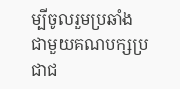ម្បីចូលរួមប្រឆាំងជាមួយគណបក្សប្រជាជ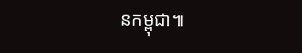នកម្ពុជា៕